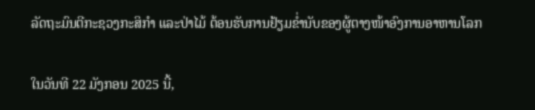ລັດຖະມົນຕີກະຊວງກະສິກໍາ ແລະປ່າໄມ້ ຕ້ອນຮັບການຢ້ຽມຂໍ່ານັບຂອງຜູ້ຕາງໜ້າອົງການອາຫານໂລກ

ໃນວັນທີ 22 ມັງກອນ 2025 ນີ້,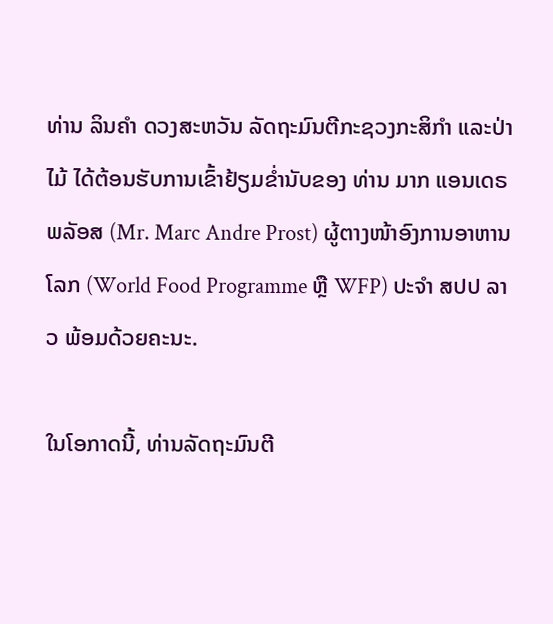ທ່ານ ລິນຄໍາ ດວງສະຫວັນ ລັດຖະມົນຕີກະຊວງກະສິກໍາ ແລະປ່າໄມ້ ໄດ້ຕ້ອນຮັບການເຂົ້າຢ້ຽມຂໍ່ານັບຂອງ ທ່ານ ມາກ ແອນເດຣ ພລັອສ (Mr. Marc Andre Prost) ຜູ້ຕາງໜ້າອົງການອາຫານໂລກ (World Food Programme ຫຼື WFP) ປະຈໍາ ສປປ ລາວ ພ້ອມດ້ວຍຄະນະ.

ໃນໂອກາດນີ້, ທ່ານລັດຖະມົນຕີ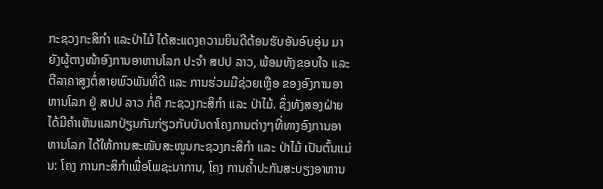ກະຊວງກະສິກໍາ ແລະປ່າໄມ້ ໄດ້ສະແດງຄວາມຍິນດີຕ້ອນຮັບອັນອົບອຸ່ນ ມາຍັງຜູ້ຕາງໜ້າອົງການອາຫານໂລກ ປະຈໍາ ສປປ ລາວ, ພ້ອມທັງຂອບໃຈ ແລະ ຕີລາຄາສູງຕໍ່ສາຍພົວພັນທີ່ດີ ແລະ ການຮ່ວມມືຊ່ວຍເຫຼືອ ຂອງອົງການອາຫານໂລກ ຢູ່ ສປປ ລາວ ກໍ່ຄື ກະຊວງກະສິກໍາ ແລະ ປ່າໄມ້. ຊຶ່ງທັງສອງຝ່າຍໄດ້ມີຄໍາເຫັນແລກປ່ຽນກັນກ່ຽວກັບບັນດາໂຄງການຕ່າງໆທີ່ທາງອົງການອາຫານໂລກ ໄດ້ໃຫ້ການສະໜັບສະໜູນກະຊວງກະສິກໍາ ແລະ ປ່າໄມ້ ເປັນຕົ້ນແມ່ນ: ໂຄງ ການກະສິກໍາເພື່ອໂພຊະນາການ, ໂຄງ ການຄໍ້າປະກັນສະບຽງອາຫານ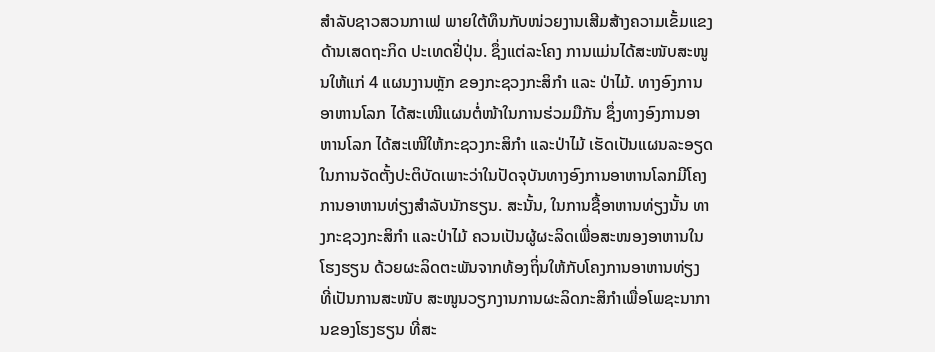ສໍາລັບຊາວສວນກາເຟ ພາຍໃຕ້ທຶນກັບໜ່ວຍງານເສີມສ້າງຄວາມເຂັ້ມແຂງດ້ານເສດຖະກິດ ປະເທດຢີ່ປຸ່ນ. ຊຶ່ງແຕ່ລະໂຄງ ການແມ່ນໄດ້ສະໜັບສະໜູນໃຫ້ແກ່ 4 ແຜນງານຫຼັກ ຂອງກະຊວງກະສິກໍາ ແລະ ປ່າໄມ້. ທາງອົງການອາຫານໂລກ ໄດ້ສະເໜີແຜນຕໍ່ໜ້າໃນການຮ່ວມມືກັນ ຊຶ່ງທາງອົງການອາ ຫານໂລກ ໄດ້ສະເໜີໃຫ້ກະຊວງກະສິກໍາ ແລະປ່າໄມ້ ເຮັດເປັນແຜນລະອຽດໃນການຈັດຕັ້ງປະຕິບັດເພາະວ່າໃນປັດຈຸບັນທາງອົງການອາຫານໂລກມີໂຄງການອາຫານທ່ຽງສໍາລັບນັກຮຽນ. ສະນັ້ນ, ໃນການຊື້ອາຫານທ່ຽງນັ້ນ ທາງກະຊວງກະສິກໍາ ແລະປ່າໄມ້ ຄວນເປັນຜູ້ຜະລິດເພື່ອສະໜອງອາຫານໃນໂຮງຮຽນ ດ້ວຍຜະລິດຕະພັນຈາກທ້ອງຖິ່ນໃຫ້ກັບໂຄງການອາຫານທ່ຽງ ທີ່ເປັນການສະໜັບ ສະໜູນວຽກງານການຜະລິດກະສິກໍາເພື່ອໂພຊະນາການຂອງໂຮງຮຽນ ທີ່ສະ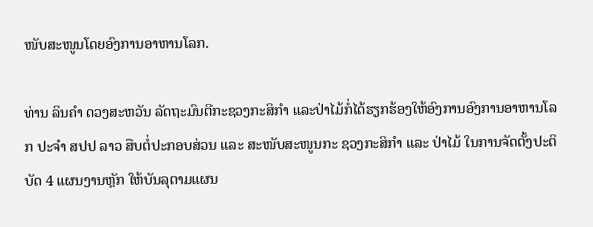ໜັບສະໜູນໂດຍອົງການອາຫານໂລກ.

ທ່ານ ລິນຄໍາ ດວງສະຫວັນ ລັດຖະມົນຕີກະຊວງກະສິກໍາ ແລະປ່າໄມ້ກໍ່ໄດ້ຮຽກຮ້ອງໃຫ້ອົງການອົງການອາຫານໂລກ ປະຈໍາ ສປປ ລາວ ສືບຕໍ່ປະກອບສ່ວນ ແລະ ສະໜັບສະໜູນກະ ຊວງກະສິກໍາ ແລະ ປ່າໄມ້ ໃນການຈັດຕັ້ງປະຕິບັດ 4 ແຜນງານຫຼັກ ໃຫ້ບັນລຸຕາມແຜນ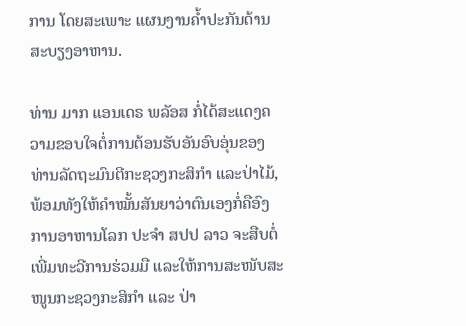ການ ໂດຍສະເພາະ ແຜນງານຄໍ້າປະກັນດ້ານສະບຽງອາຫານ.

ທ່ານ ມາກ ແອນເດຣ ພລັອສ ກໍ່ໄດ້ສະແດງຄວາມຂອບໃຈຕໍ່ການຕ້ອນຮັບອັນອົບອຸ່ນຂອງທ່ານລັດຖະມົນຕີກະຊວງກະສິກໍາ ແລະປ່າໄມ້, ພ້ອມທັງໃຫ້ຄໍາໝັ້ນສັນຍາວ່າຕົນເອງກໍ່ຄືອົງການອາຫານໂລກ ປະຈໍາ ສປປ ລາວ ຈະສືບຕໍ່ເພີ່ມທະວີການຮ່ວມມື ແລະໃຫ້ການສະໜັບສະໜູນກະຊວງກະສິກໍາ ແລະ ປ່າ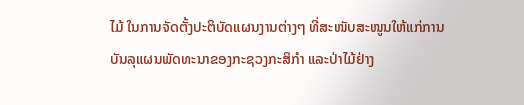ໄມ້ ໃນການຈັດຕັ້ງປະຕິບັດແຜນງານຕ່າງໆ ທີ່ສະໜັບສະໜູນໃຫ້ແກ່ການບັນລຸແຜນພັດທະນາຂອງກະຊວງກະສິກໍາ ແລະປ່າໄມ້ຢ່າງ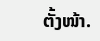ຕັ້ງໜ້າ.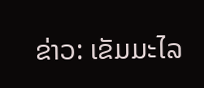ຂ່າວ: ເຂັມມະໄລ